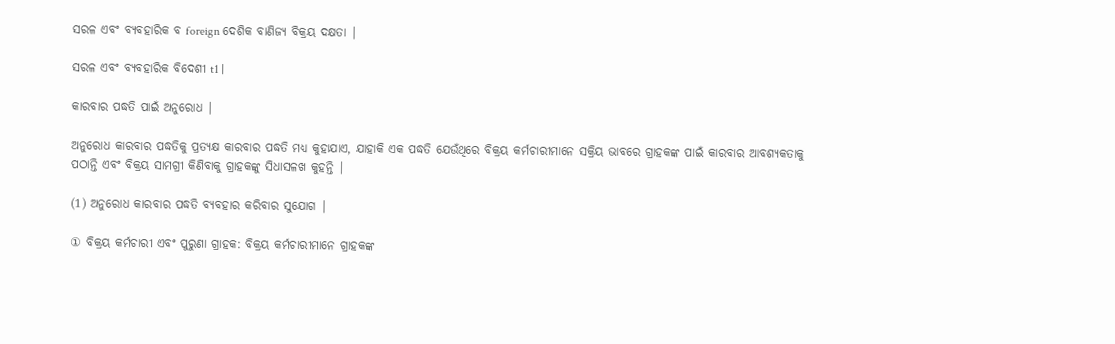ସରଳ ଏବଂ ବ୍ୟବହାରିକ ବ foreign ଦେଶିକ ବାଣିଜ୍ୟ ବିକ୍ରୟ ଦକ୍ଷତା |

ସରଳ ଏବଂ ବ୍ୟବହାରିକ ବିଦେଶୀ t1 |

କାରବାର ପଦ୍ଧତି ପାଇଁ ଅନୁରୋଧ |

ଅନୁରୋଧ କାରବାର ପଦ୍ଧତିକୁ ପ୍ରତ୍ୟକ୍ଷ କାରବାର ପଦ୍ଧତି ମଧ୍ୟ କୁହାଯାଏ, ଯାହାକି ଏକ ପଦ୍ଧତି ଯେଉଁଥିରେ ବିକ୍ରୟ କର୍ମଚାରୀମାନେ ସକ୍ରିୟ ଭାବରେ ଗ୍ରାହକଙ୍କ ପାଇଁ କାରବାର ଆବଶ୍ୟକତାକୁ ପଠାନ୍ତି ଏବଂ ବିକ୍ରୟ ସାମଗ୍ରୀ କିଣିବାକୁ ଗ୍ରାହକଙ୍କୁ ସିଧାସଳଖ କୁହନ୍ତି |

(1) ଅନୁରୋଧ କାରବାର ପଦ୍ଧତି ବ୍ୟବହାର କରିବାର ସୁଯୋଗ |

① ବିକ୍ରୟ କର୍ମଚାରୀ ଏବଂ ପୁରୁଣା ଗ୍ରାହକ: ବିକ୍ରୟ କର୍ମଚାରୀମାନେ ଗ୍ରାହକଙ୍କ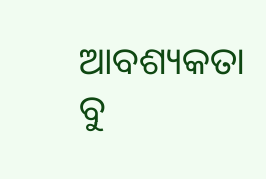ଆବଶ୍ୟକତା ବୁ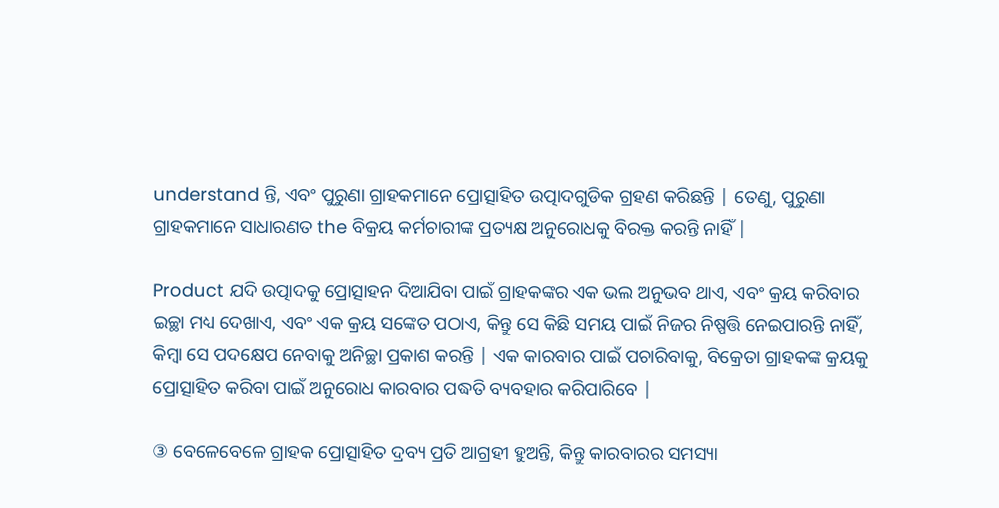understand ନ୍ତି, ଏବଂ ପୁରୁଣା ଗ୍ରାହକମାନେ ପ୍ରୋତ୍ସାହିତ ଉତ୍ପାଦଗୁଡିକ ଗ୍ରହଣ କରିଛନ୍ତି | ତେଣୁ, ପୁରୁଣା ଗ୍ରାହକମାନେ ସାଧାରଣତ the ବିକ୍ରୟ କର୍ମଚାରୀଙ୍କ ପ୍ରତ୍ୟକ୍ଷ ଅନୁରୋଧକୁ ବିରକ୍ତ କରନ୍ତି ନାହିଁ |

Product ଯଦି ଉତ୍ପାଦକୁ ପ୍ରୋତ୍ସାହନ ଦିଆଯିବା ପାଇଁ ଗ୍ରାହକଙ୍କର ଏକ ଭଲ ଅନୁଭବ ଥାଏ, ଏବଂ କ୍ରୟ କରିବାର ଇଚ୍ଛା ମଧ୍ୟ ଦେଖାଏ, ଏବଂ ଏକ କ୍ରୟ ସଙ୍କେତ ପଠାଏ, କିନ୍ତୁ ସେ କିଛି ସମୟ ପାଇଁ ନିଜର ନିଷ୍ପତ୍ତି ନେଇପାରନ୍ତି ନାହିଁ, କିମ୍ବା ସେ ପଦକ୍ଷେପ ନେବାକୁ ଅନିଚ୍ଛା ପ୍ରକାଶ କରନ୍ତି | ଏକ କାରବାର ପାଇଁ ପଚାରିବାକୁ, ବିକ୍ରେତା ଗ୍ରାହକଙ୍କ କ୍ରୟକୁ ପ୍ରୋତ୍ସାହିତ କରିବା ପାଇଁ ଅନୁରୋଧ କାରବାର ପଦ୍ଧତି ବ୍ୟବହାର କରିପାରିବେ |

③ ବେଳେବେଳେ ଗ୍ରାହକ ପ୍ରୋତ୍ସାହିତ ଦ୍ରବ୍ୟ ପ୍ରତି ଆଗ୍ରହୀ ହୁଅନ୍ତି, କିନ୍ତୁ କାରବାରର ସମସ୍ୟା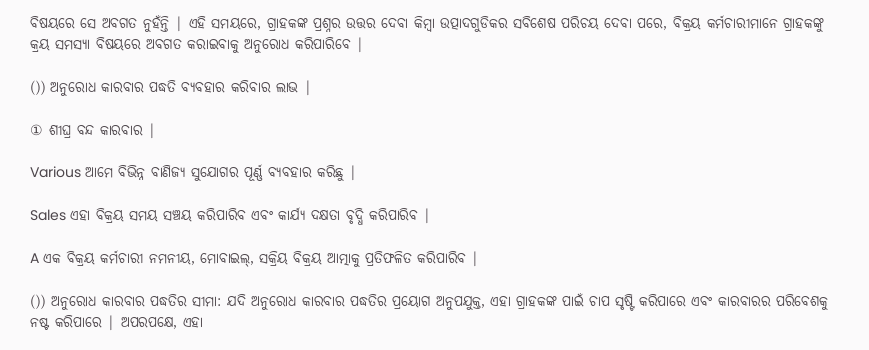ବିଷୟରେ ସେ ଅବଗତ ନୁହଁନ୍ତି | ଏହି ସମୟରେ, ଗ୍ରାହକଙ୍କ ପ୍ରଶ୍ନର ଉତ୍ତର ଦେବା କିମ୍ବା ଉତ୍ପାଦଗୁଡିକର ସବିଶେଷ ପରିଚୟ ଦେବା ପରେ, ବିକ୍ରୟ କର୍ମଚାରୀମାନେ ଗ୍ରାହକଙ୍କୁ କ୍ରୟ ସମସ୍ୟା ବିଷୟରେ ଅବଗତ କରାଇବାକୁ ଅନୁରୋଧ କରିପାରିବେ |

()) ଅନୁରୋଧ କାରବାର ପଦ୍ଧତି ବ୍ୟବହାର କରିବାର ଲାଭ |

① ଶୀଘ୍ର ବନ୍ଦ କାରବାର |

Various ଆମେ ବିଭିନ୍ନ ବାଣିଜ୍ୟ ସୁଯୋଗର ପୂର୍ଣ୍ଣ ବ୍ୟବହାର କରିଛୁ |

Sales ଏହା ବିକ୍ରୟ ସମୟ ସଞ୍ଚୟ କରିପାରିବ ଏବଂ କାର୍ଯ୍ୟ ଦକ୍ଷତା ବୃଦ୍ଧି କରିପାରିବ |

A ଏକ ବିକ୍ରୟ କର୍ମଚାରୀ ନମନୀୟ, ମୋବାଇଲ୍, ସକ୍ରିୟ ବିକ୍ରୟ ଆତ୍ମାକୁ ପ୍ରତିଫଳିତ କରିପାରିବ |

()) ଅନୁରୋଧ କାରବାର ପଦ୍ଧତିର ସୀମା: ଯଦି ଅନୁରୋଧ କାରବାର ପଦ୍ଧତିର ପ୍ରୟୋଗ ଅନୁପଯୁକ୍ତ, ଏହା ଗ୍ରାହକଙ୍କ ପାଇଁ ଚାପ ସୃଷ୍ଟି କରିପାରେ ଏବଂ କାରବାରର ପରିବେଶକୁ ନଷ୍ଟ କରିପାରେ | ଅପରପକ୍ଷେ, ଏହା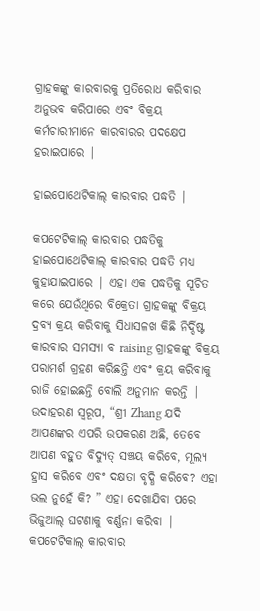ଗ୍ରାହକଙ୍କୁ କାରବାରକୁ ପ୍ରତିରୋଧ କରିବାର ଅନୁଭବ କରିପାରେ ଏବଂ ବିକ୍ରୟ କର୍ମଚାରୀମାନେ କାରବାରର ପଦକ୍ଷେପ ହରାଇପାରେ |

ହାଇପୋଥେଟିକାଲ୍ କାରବାର ପଦ୍ଧତି |

କପଟେଟିକାଲ୍ କାରବାର ପଦ୍ଧତିକୁ ହାଇପୋଥେଟିକାଲ୍ କାରବାର ପଦ୍ଧତି ମଧ୍ୟ କୁହାଯାଇପାରେ | ଏହା ଏକ ପଦ୍ଧତିକୁ ସୂଚିତ କରେ ଯେଉଁଥିରେ ବିକ୍ରେତା ଗ୍ରାହକଙ୍କୁ ବିକ୍ରୟ ଦ୍ରବ୍ୟ କ୍ରୟ କରିବାକୁ ସିଧାସଳଖ କିଛି ନିର୍ଦ୍ଦିଷ୍ଟ କାରବାର ସମସ୍ୟା ବ raising ଗ୍ରାହକଙ୍କୁ ବିକ୍ରୟ ପରାମର୍ଶ ଗ୍ରହଣ କରିଛନ୍ତି ଏବଂ କ୍ରୟ କରିବାକୁ ରାଜି ହୋଇଛନ୍ତି ବୋଲି ଅନୁମାନ କରନ୍ତି | ଉଦାହରଣ ସ୍ୱରୂପ, “ଶ୍ରୀ Zhang ଯଦି ଆପଣଙ୍କର ଏପରି ଉପକରଣ ଅଛି, ତେବେ ଆପଣ ବହୁତ ବିଦ୍ୟୁତ୍ ସଞ୍ଚୟ କରିବେ, ମୂଲ୍ୟ ହ୍ରାସ କରିବେ ଏବଂ ଦକ୍ଷତା ବୃଦ୍ଧି କରିବେ? ଏହା ଭଲ ନୁହେଁ କି? ” ଏହା ଦେଖାଯିବା ପରେ ଭିଜୁଆଲ୍ ଘଟଣାକୁ ବର୍ଣ୍ଣନା କରିବା | କପଟେଟିକାଲ୍ କାରବାର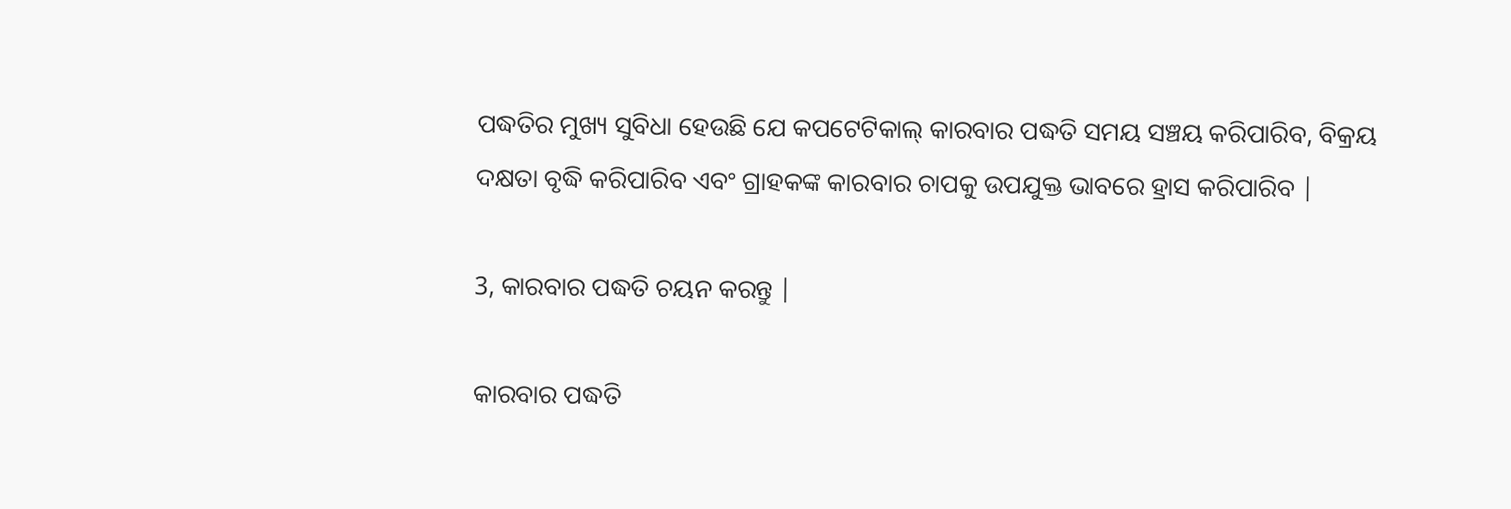ପଦ୍ଧତିର ମୁଖ୍ୟ ସୁବିଧା ହେଉଛି ଯେ କପଟେଟିକାଲ୍ କାରବାର ପଦ୍ଧତି ସମୟ ସଞ୍ଚୟ କରିପାରିବ, ବିକ୍ରୟ ଦକ୍ଷତା ବୃଦ୍ଧି କରିପାରିବ ଏବଂ ଗ୍ରାହକଙ୍କ କାରବାର ଚାପକୁ ଉପଯୁକ୍ତ ଭାବରେ ହ୍ରାସ କରିପାରିବ |

3, କାରବାର ପଦ୍ଧତି ଚୟନ କରନ୍ତୁ |

କାରବାର ପଦ୍ଧତି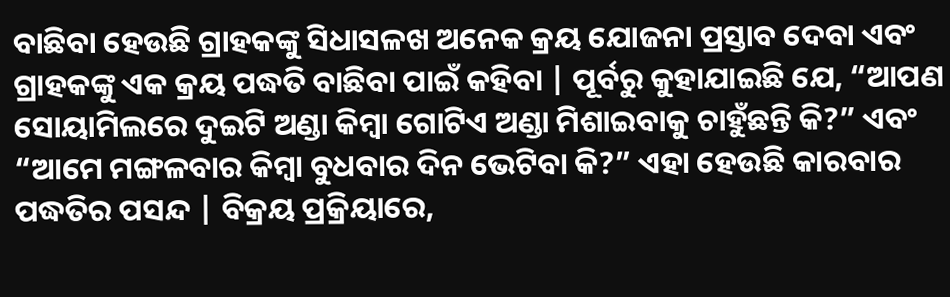ବାଛିବା ହେଉଛି ଗ୍ରାହକଙ୍କୁ ସିଧାସଳଖ ଅନେକ କ୍ରୟ ଯୋଜନା ପ୍ରସ୍ତାବ ଦେବା ଏବଂ ଗ୍ରାହକଙ୍କୁ ଏକ କ୍ରୟ ପଦ୍ଧତି ବାଛିବା ପାଇଁ କହିବା | ପୂର୍ବରୁ କୁହାଯାଇଛି ଯେ, “ଆପଣ ସୋୟାମିଲରେ ଦୁଇଟି ଅଣ୍ଡା କିମ୍ବା ଗୋଟିଏ ଅଣ୍ଡା ମିଶାଇବାକୁ ଚାହୁଁଛନ୍ତି କି?” ଏବଂ “ଆମେ ମଙ୍ଗଳବାର କିମ୍ବା ବୁଧବାର ଦିନ ଭେଟିବା କି?” ଏହା ହେଉଛି କାରବାର ପଦ୍ଧତିର ପସନ୍ଦ | ବିକ୍ରୟ ପ୍ରକ୍ରିୟାରେ,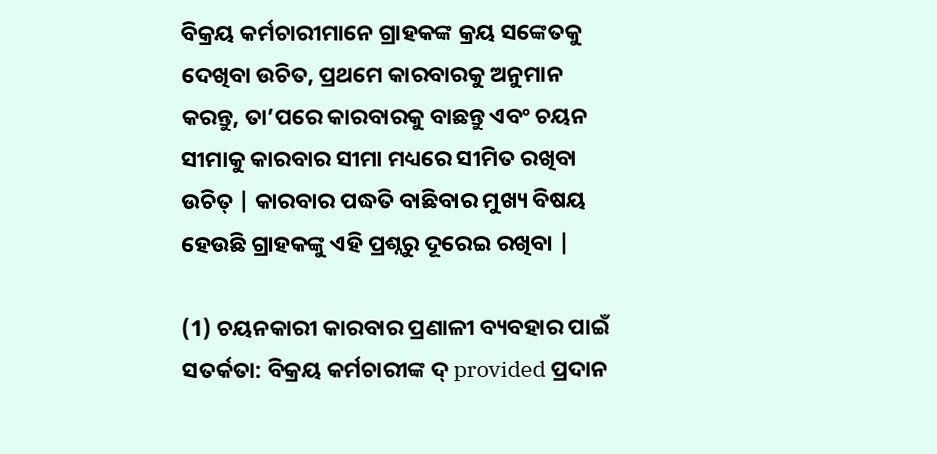ବିକ୍ରୟ କର୍ମଚାରୀମାନେ ଗ୍ରାହକଙ୍କ କ୍ରୟ ସଙ୍କେତକୁ ଦେଖିବା ଉଚିତ, ପ୍ରଥମେ କାରବାରକୁ ଅନୁମାନ କରନ୍ତୁ, ତା’ପରେ କାରବାରକୁ ବାଛନ୍ତୁ ଏବଂ ଚୟନ ସୀମାକୁ କାରବାର ସୀମା ମଧ୍ୟରେ ସୀମିତ ରଖିବା ଉଚିତ୍ | କାରବାର ପଦ୍ଧତି ବାଛିବାର ମୁଖ୍ୟ ବିଷୟ ହେଉଛି ଗ୍ରାହକଙ୍କୁ ଏହି ପ୍ରଶ୍ନରୁ ଦୂରେଇ ରଖିବା |

(1) ଚୟନକାରୀ କାରବାର ପ୍ରଣାଳୀ ବ୍ୟବହାର ପାଇଁ ସତର୍କତା: ବିକ୍ରୟ କର୍ମଚାରୀଙ୍କ ଦ୍ provided ପ୍ରଦାନ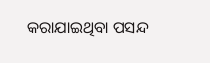କରାଯାଇଥିବା ପସନ୍ଦ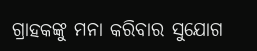ଗ୍ରାହକଙ୍କୁ ମନା କରିବାର ସୁଯୋଗ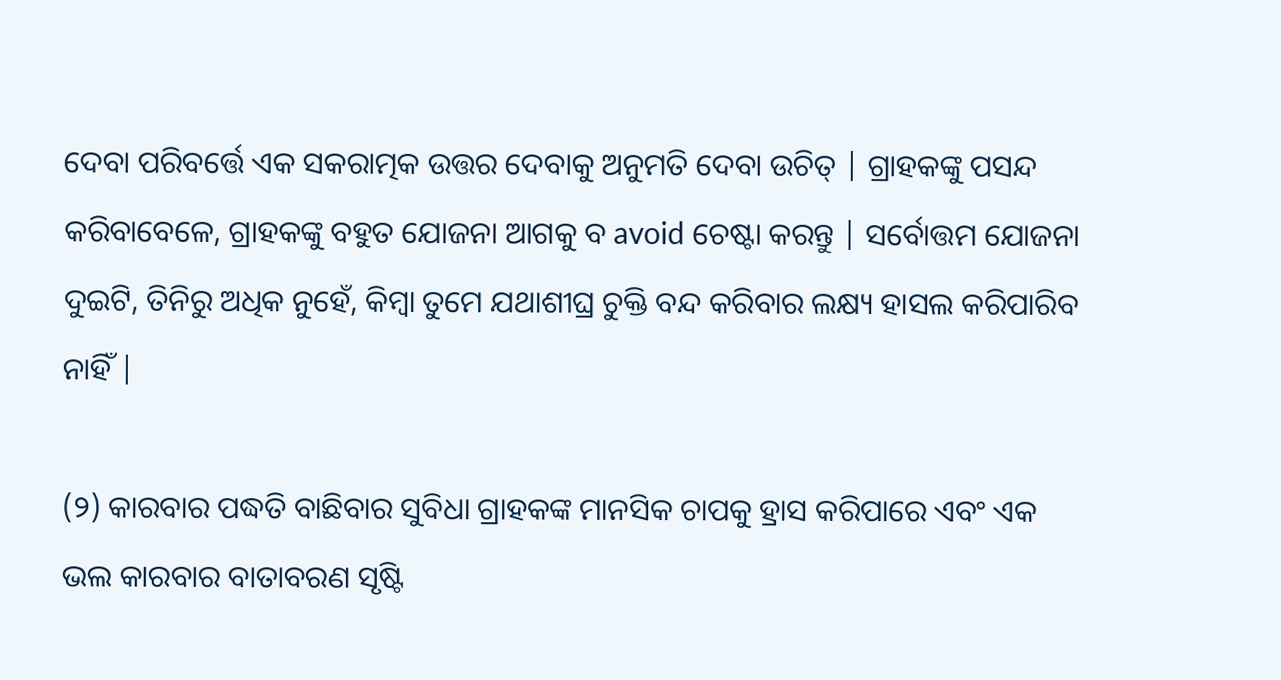ଦେବା ପରିବର୍ତ୍ତେ ଏକ ସକରାତ୍ମକ ଉତ୍ତର ଦେବାକୁ ଅନୁମତି ଦେବା ଉଚିତ୍ | ଗ୍ରାହକଙ୍କୁ ପସନ୍ଦ କରିବାବେଳେ, ଗ୍ରାହକଙ୍କୁ ବହୁତ ଯୋଜନା ଆଗକୁ ବ avoid ଚେଷ୍ଟା କରନ୍ତୁ | ସର୍ବୋତ୍ତମ ଯୋଜନା ଦୁଇଟି, ତିନିରୁ ଅଧିକ ନୁହେଁ, କିମ୍ବା ତୁମେ ଯଥାଶୀଘ୍ର ଚୁକ୍ତି ବନ୍ଦ କରିବାର ଲକ୍ଷ୍ୟ ହାସଲ କରିପାରିବ ନାହିଁ |

(୨) କାରବାର ପଦ୍ଧତି ବାଛିବାର ସୁବିଧା ଗ୍ରାହକଙ୍କ ମାନସିକ ଚାପକୁ ହ୍ରାସ କରିପାରେ ଏବଂ ଏକ ଭଲ କାରବାର ବାତାବରଣ ସୃଷ୍ଟି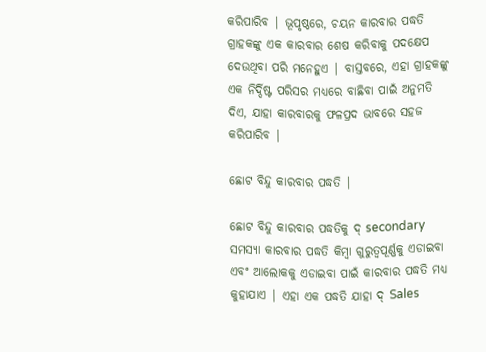କରିପାରିବ | ଭୂପୃଷ୍ଠରେ, ଚୟନ କାରବାର ପଦ୍ଧତି ଗ୍ରାହକଙ୍କୁ ଏକ କାରବାର ଶେଷ କରିବାକୁ ପଦକ୍ଷେପ ଦେଉଥିବା ପରି ମନେହୁଏ | ବାସ୍ତବରେ, ଏହା ଗ୍ରାହକଙ୍କୁ ଏକ ନିର୍ଦ୍ଦିଷ୍ଟ ପରିସର ମଧ୍ୟରେ ବାଛିବା ପାଇଁ ଅନୁମତି ଦିଏ, ଯାହା କାରବାରକୁ ଫଳପ୍ରଦ ଭାବରେ ସହଜ କରିପାରିବ |

ଛୋଟ ବିନ୍ଦୁ କାରବାର ପଦ୍ଧତି |

ଛୋଟ ବିନ୍ଦୁ କାରବାର ପଦ୍ଧତିକୁ ଦ୍ secondary ସମସ୍ୟା କାରବାର ପଦ୍ଧତି କିମ୍ବା ଗୁରୁତ୍ୱପୂର୍ଣ୍ଣକୁ ଏଡାଇବା ଏବଂ ଆଲୋକକୁ ଏଡାଇବା ପାଇଁ କାରବାର ପଦ୍ଧତି ମଧ୍ୟ କୁହାଯାଏ | ଏହା ଏକ ପଦ୍ଧତି ଯାହା ଦ୍ Sales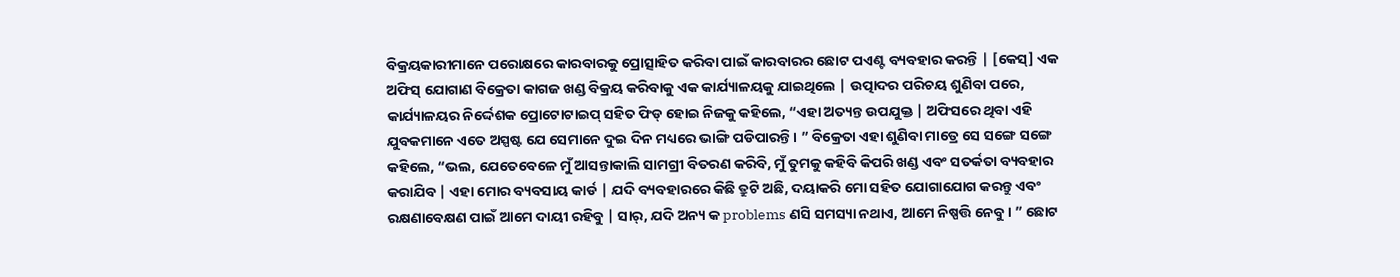ବିକ୍ରୟକାରୀମାନେ ପରୋକ୍ଷରେ କାରବାରକୁ ପ୍ରୋତ୍ସାହିତ କରିବା ପାଇଁ କାରବାରର ଛୋଟ ପଏଣ୍ଟ ବ୍ୟବହାର କରନ୍ତି | [କେସ୍] ଏକ ଅଫିସ୍ ଯୋଗାଣ ବିକ୍ରେତା କାଗଜ ଖଣ୍ଡ ବିକ୍ରୟ କରିବାକୁ ଏକ କାର୍ଯ୍ୟାଳୟକୁ ଯାଇଥିଲେ | ଉତ୍ପାଦର ପରିଚୟ ଶୁଣିବା ପରେ, କାର୍ଯ୍ୟାଳୟର ନିର୍ଦ୍ଦେଶକ ପ୍ରୋଟୋଟାଇପ୍ ସହିତ ଫିଡ୍ ହୋଇ ନିଜକୁ କହିଲେ, “ଏହା ଅତ୍ୟନ୍ତ ଉପଯୁକ୍ତ | ଅଫିସରେ ଥିବା ଏହି ଯୁବକମାନେ ଏତେ ଅସ୍ପଷ୍ଟ ଯେ ସେମାନେ ଦୁଇ ଦିନ ମଧ୍ୟରେ ଭାଙ୍ଗି ପଡିପାରନ୍ତି। ” ବିକ୍ରେତା ଏହା ଶୁଣିବା ମାତ୍ରେ ସେ ସଙ୍ଗେ ସଙ୍ଗେ କହିଲେ, “ଭଲ, ଯେତେବେଳେ ମୁଁ ଆସନ୍ତାକାଲି ସାମଗ୍ରୀ ବିତରଣ କରିବି, ମୁଁ ତୁମକୁ କହିବି କିପରି ଖଣ୍ଡ ଏବଂ ସତର୍କତା ବ୍ୟବହାର କରାଯିବ | ଏହା ମୋର ବ୍ୟବସାୟ କାର୍ଡ | ଯଦି ବ୍ୟବହାରରେ କିଛି ତ୍ରୁଟି ଅଛି, ଦୟାକରି ମୋ ସହିତ ଯୋଗାଯୋଗ କରନ୍ତୁ ଏବଂ ରକ୍ଷଣାବେକ୍ଷଣ ପାଇଁ ଆମେ ଦାୟୀ ରହିବୁ | ସାର୍, ଯଦି ଅନ୍ୟ କ problems ଣସି ସମସ୍ୟା ନଥାଏ, ଆମେ ନିଷ୍ପତ୍ତି ନେବୁ। ” ଛୋଟ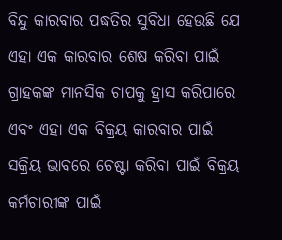ବିନ୍ଦୁ କାରବାର ପଦ୍ଧତିର ସୁବିଧା ହେଉଛି ଯେ ଏହା ଏକ କାରବାର ଶେଷ କରିବା ପାଇଁ ଗ୍ରାହକଙ୍କ ମାନସିକ ଚାପକୁ ହ୍ରାସ କରିପାରେ ଏବଂ ଏହା ଏକ ବିକ୍ରୟ କାରବାର ପାଇଁ ସକ୍ରିୟ ଭାବରେ ଚେଷ୍ଟା କରିବା ପାଇଁ ବିକ୍ରୟ କର୍ମଚାରୀଙ୍କ ପାଇଁ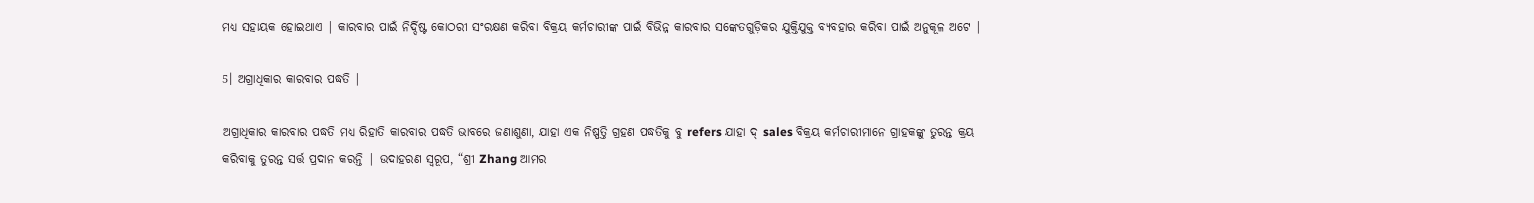ମଧ୍ୟ ସହାୟକ ହୋଇଥାଏ | କାରବାର ପାଇଁ ନିର୍ଦ୍ଦିଷ୍ଟ କୋଠରୀ ସଂରକ୍ଷଣ କରିବା ବିକ୍ରୟ କର୍ମଚାରୀଙ୍କ ପାଇଁ ବିଭିନ୍ନ କାରବାର ସଙ୍କେତଗୁଡ଼ିକର ଯୁକ୍ତିଯୁକ୍ତ ବ୍ୟବହାର କରିବା ପାଇଁ ଅନୁକୂଳ ଅଟେ |

5। ଅଗ୍ରାଧିକାର କାରବାର ପଦ୍ଧତି |

ଅଗ୍ରାଧିକାର କାରବାର ପଦ୍ଧତି ମଧ୍ୟ ରିହାତି କାରବାର ପଦ୍ଧତି ଭାବରେ ଜଣାଶୁଣା, ଯାହା ଏକ ନିଷ୍ପତ୍ତି ଗ୍ରହଣ ପଦ୍ଧତିକୁ ବୁ refers ଯାହା ଦ୍ sales ବିକ୍ରୟ କର୍ମଚାରୀମାନେ ଗ୍ରାହକଙ୍କୁ ତୁରନ୍ତ କ୍ରୟ କରିବାକୁ ତୁରନ୍ତ ସର୍ତ୍ତ ପ୍ରଦାନ କରନ୍ତି | ଉଦାହରଣ ସ୍ୱରୂପ, “ଶ୍ରୀ Zhang ଆମର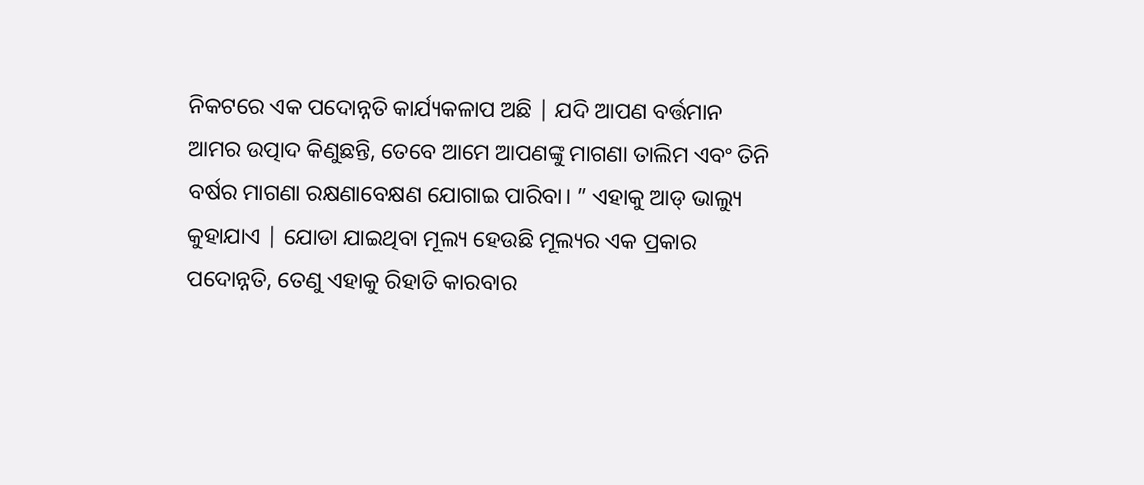ନିକଟରେ ଏକ ପଦୋନ୍ନତି କାର୍ଯ୍ୟକଳାପ ଅଛି | ଯଦି ଆପଣ ବର୍ତ୍ତମାନ ଆମର ଉତ୍ପାଦ କିଣୁଛନ୍ତି, ତେବେ ଆମେ ଆପଣଙ୍କୁ ମାଗଣା ତାଲିମ ଏବଂ ତିନି ବର୍ଷର ମାଗଣା ରକ୍ଷଣାବେକ୍ଷଣ ଯୋଗାଇ ପାରିବା। ” ଏହାକୁ ଆଡ୍ ଭାଲ୍ୟୁ କୁହାଯାଏ | ଯୋଡା ଯାଇଥିବା ମୂଲ୍ୟ ହେଉଛି ମୂଲ୍ୟର ଏକ ପ୍ରକାର ପଦୋନ୍ନତି, ତେଣୁ ଏହାକୁ ରିହାତି କାରବାର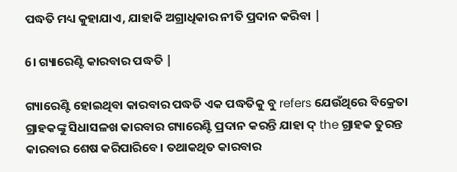ପଦ୍ଧତି ମଧ୍ୟ କୁହାଯାଏ, ଯାହାକି ଅଗ୍ରାଧିକାର ନୀତି ପ୍ରଦାନ କରିବା |

6। ଗ୍ୟାରେଣ୍ଟି କାରବାର ପଦ୍ଧତି |

ଗ୍ୟାରେଣ୍ଟି ହୋଇଥିବା କାରବାର ପଦ୍ଧତି ଏକ ପଦ୍ଧତିକୁ ବୁ refers ଯେଉଁଥିରେ ବିକ୍ରେତା ଗ୍ରାହକଙ୍କୁ ସିଧାସଳଖ କାରବାର ଗ୍ୟାରେଣ୍ଟି ପ୍ରଦାନ କରନ୍ତି ଯାହା ଦ୍ the ଗ୍ରାହକ ତୁରନ୍ତ କାରବାର ଶେଷ କରିପାରିବେ। ତଥାକଥିତ କାରବାର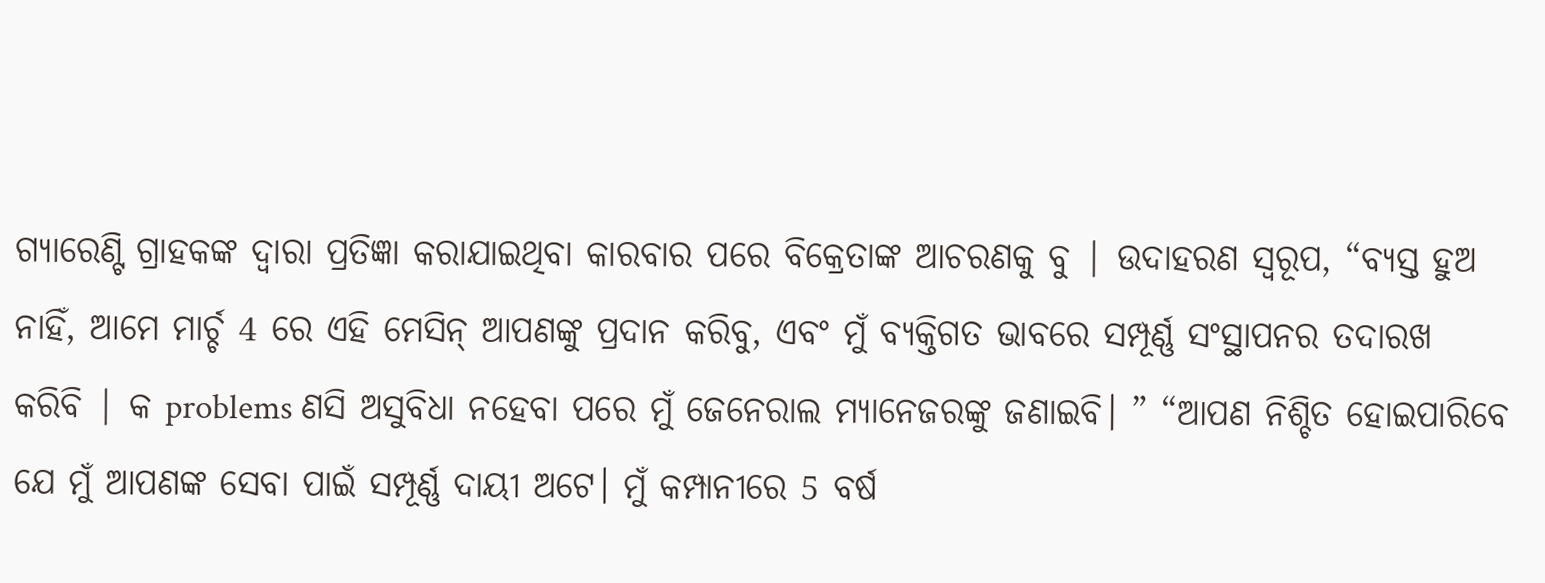ଗ୍ୟାରେଣ୍ଟି ଗ୍ରାହକଙ୍କ ଦ୍ୱାରା ପ୍ରତିଜ୍ଞା କରାଯାଇଥିବା କାରବାର ପରେ ବିକ୍ରେତାଙ୍କ ଆଚରଣକୁ ବୁ | ଉଦାହରଣ ସ୍ୱରୂପ, “ବ୍ୟସ୍ତ ହୁଅ ନାହିଁ, ଆମେ ମାର୍ଚ୍ଚ 4 ରେ ଏହି ମେସିନ୍ ଆପଣଙ୍କୁ ପ୍ରଦାନ କରିବୁ, ଏବଂ ମୁଁ ବ୍ୟକ୍ତିଗତ ଭାବରେ ସମ୍ପୂର୍ଣ୍ଣ ସଂସ୍ଥାପନର ତଦାରଖ କରିବି | କ problems ଣସି ଅସୁବିଧା ନହେବା ପରେ ମୁଁ ଜେନେରାଲ ମ୍ୟାନେଜରଙ୍କୁ ଜଣାଇବି। ” “ଆପଣ ନିଶ୍ଚିତ ହୋଇପାରିବେ ଯେ ମୁଁ ଆପଣଙ୍କ ସେବା ପାଇଁ ସମ୍ପୂର୍ଣ୍ଣ ଦାୟୀ ଅଟେ। ମୁଁ କମ୍ପାନୀରେ 5 ବର୍ଷ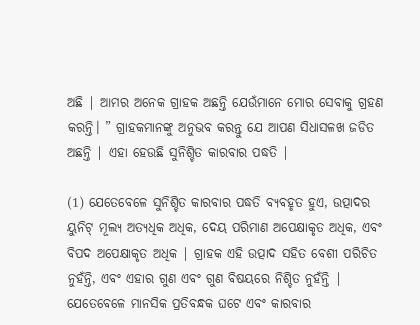ଅଛି | ଆମର ଅନେକ ଗ୍ରାହକ ଅଛନ୍ତି ଯେଉଁମାନେ ମୋର ସେବାକୁ ଗ୍ରହଣ କରନ୍ତି। ” ଗ୍ରାହକମାନଙ୍କୁ ଅନୁଭବ କରନ୍ତୁ ଯେ ଆପଣ ସିଧାସଳଖ ଜଡିତ ଅଛନ୍ତି | ଏହା ହେଉଛି ସୁନିଶ୍ଚିତ କାରବାର ପଦ୍ଧତି |

(1) ଯେତେବେଳେ ସୁନିଶ୍ଚିତ କାରବାର ପଦ୍ଧତି ବ୍ୟବହୃତ ହୁଏ, ଉତ୍ପାଦର ୟୁନିଟ୍ ମୂଲ୍ୟ ଅତ୍ୟଧିକ ଅଧିକ, ଦେୟ ପରିମାଣ ଅପେକ୍ଷାକୃତ ଅଧିକ, ଏବଂ ବିପଦ ଅପେକ୍ଷାକୃତ ଅଧିକ | ଗ୍ରାହକ ଏହି ଉତ୍ପାଦ ସହିତ ବେଶୀ ପରିଚିତ ନୁହଁନ୍ତି, ଏବଂ ଏହାର ଗୁଣ ଏବଂ ଗୁଣ ବିଷୟରେ ନିଶ୍ଚିତ ନୁହଁନ୍ତି | ଯେତେବେଳେ ମାନସିକ ପ୍ରତିବନ୍ଧକ ଘଟେ ଏବଂ କାରବାର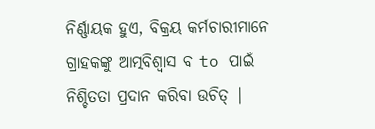ନିର୍ଣ୍ଣାୟକ ହୁଏ, ବିକ୍ରୟ କର୍ମଚାରୀମାନେ ଗ୍ରାହକଙ୍କୁ ଆତ୍ମବିଶ୍ୱାସ ବ to ପାଇଁ ନିଶ୍ଚିତତା ପ୍ରଦାନ କରିବା ଉଚିତ୍ |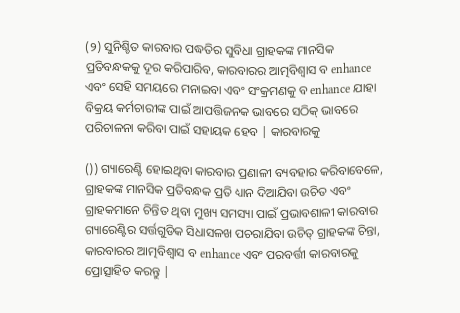(୨) ସୁନିଶ୍ଚିତ କାରବାର ପଦ୍ଧତିର ସୁବିଧା ଗ୍ରାହକଙ୍କ ମାନସିକ ପ୍ରତିବନ୍ଧକକୁ ଦୂର କରିପାରିବ, କାରବାରର ଆତ୍ମବିଶ୍ୱାସ ବ enhance ଏବଂ ସେହି ସମୟରେ ମନାଇବା ଏବଂ ସଂକ୍ରମଣକୁ ବ enhance ଯାହା ବିକ୍ରୟ କର୍ମଚାରୀଙ୍କ ପାଇଁ ଆପତ୍ତିଜନକ ଭାବରେ ସଠିକ୍ ଭାବରେ ପରିଚାଳନା କରିବା ପାଇଁ ସହାୟକ ହେବ | କାରବାରକୁ

()) ଗ୍ୟାରେଣ୍ଟି ହୋଇଥିବା କାରବାର ପ୍ରଣାଳୀ ବ୍ୟବହାର କରିବାବେଳେ, ଗ୍ରାହକଙ୍କ ମାନସିକ ପ୍ରତିବନ୍ଧକ ପ୍ରତି ଧ୍ୟାନ ଦିଆଯିବା ଉଚିତ ଏବଂ ଗ୍ରାହକମାନେ ଚିନ୍ତିତ ଥିବା ମୁଖ୍ୟ ସମସ୍ୟା ପାଇଁ ପ୍ରଭାବଶାଳୀ କାରବାର ଗ୍ୟାରେଣ୍ଟିର ସର୍ତ୍ତଗୁଡିକ ସିଧାସଳଖ ପଚରାଯିବା ଉଚିତ୍ ଗ୍ରାହକଙ୍କ ଚିନ୍ତା, କାରବାରର ଆତ୍ମବିଶ୍ୱାସ ବ enhance ଏବଂ ପରବର୍ତ୍ତୀ କାରବାରକୁ ପ୍ରୋତ୍ସାହିତ କରନ୍ତୁ |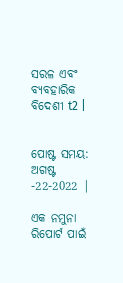ସରଳ ଏବଂ ବ୍ୟବହାରିକ ବିଦେଶୀ t2 |


ପୋଷ୍ଟ ସମୟ: ଅଗଷ୍ଟ -22-2022 |

ଏକ ନମୁନା ରିପୋର୍ଟ ପାଇଁ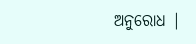ଅନୁରୋଧ |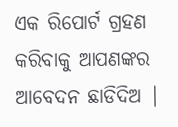ଏକ ରିପୋର୍ଟ ଗ୍ରହଣ କରିବାକୁ ଆପଣଙ୍କର ଆବେଦନ ଛାଡିଦିଅ |